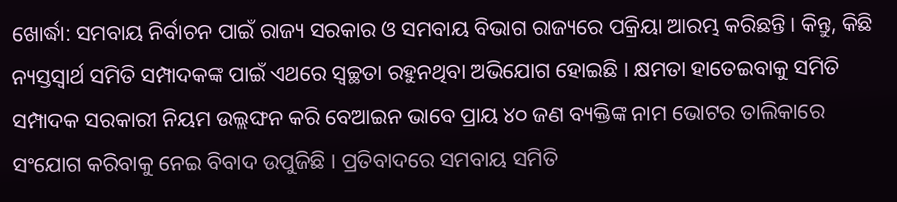ଖୋର୍ଦ୍ଧା: ସମବାୟ ନିର୍ବାଚନ ପାଇଁ ରାଜ୍ୟ ସରକାର ଓ ସମବାୟ ବିଭାଗ ରାଜ୍ୟରେ ପକ୍ରିୟା ଆରମ୍ଭ କରିଛନ୍ତି । କିନ୍ତୁ, କିଛି ନ୍ୟସ୍ତସ୍ୱାର୍ଥ ସମିତି ସମ୍ପାଦକଙ୍କ ପାଇଁ ଏଥରେ ସ୍ଵଚ୍ଛତା ରହୁନଥିବା ଅଭିଯୋଗ ହୋଇଛି । କ୍ଷମତା ହାତେଇବାକୁ ସମିତି ସମ୍ପାଦକ ସରକାରୀ ନିୟମ ଉଲ୍ଲଙ୍ଘନ କରି ବେଆଇନ ଭାବେ ପ୍ରାୟ ୪୦ ଜଣ ବ୍ୟକ୍ତିଙ୍କ ନାମ ଭୋଟର ତାଲିକାରେ ସଂଯୋଗ କରିବାକୁ ନେଇ ବିବାଦ ଉପୁଜିଛି । ପ୍ରତିବାଦରେ ସମବାୟ ସମିତି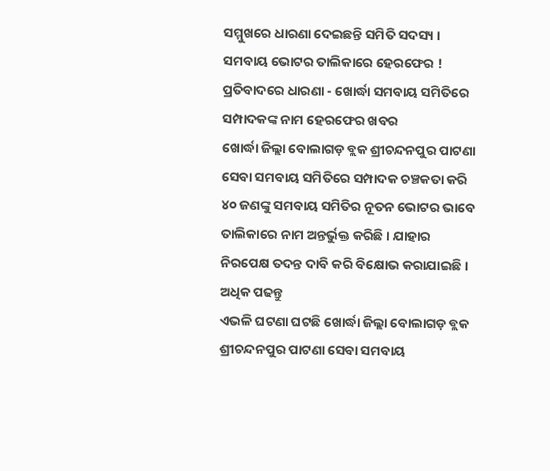ସମ୍ମୁଖରେ ଧାରଣା ଦେଇଛନ୍ତି ସମିତି ସଦସ୍ୟ ।
ସମବାୟ ଭୋଟର ତାଲିକାରେ ହେରଫେର ! ପ୍ରତିବାଦରେ ଧାରଣା - ଖୋର୍ଦ୍ଧା ସମବାୟ ସମିତିରେ ସମ୍ପାଦକଙ୍କ ନାମ ହେରଫେର ଖବର
ଖୋର୍ଦ୍ଧା ଜିଲ୍ଲା ବୋଲାଗଡ଼ ବ୍ଲକ ଶ୍ରୀଚନ୍ଦନପୁର ପାଟଣା ସେବା ସମବାୟ ସମିତିରେ ସମ୍ପାଦକ ଚଞ୍ଚକତା କରି ୪୦ ଜଣଙ୍କୁ ସମବାୟ ସମିତିର ନୂତନ ଭୋଟର ଭାବେ ତାଲିକାରେ ନାମ ଅନ୍ତର୍ଭୁକ୍ତ କରିଛି । ଯାହାର ନିରପେକ୍ଷ ତଦନ୍ତ ଦାବି କରି ବିକ୍ଷୋଭ କରାଯାଇଛି । ଅଧିକ ପଢନ୍ତୁ
ଏଭଳି ଘଟଣା ଘଟଛି ଖୋର୍ଦ୍ଧା ଜିଲ୍ଲା ବୋଲାଗଡ଼ ବ୍ଲକ ଶ୍ରୀଚନ୍ଦନପୁର ପାଟଣା ସେବା ସମବାୟ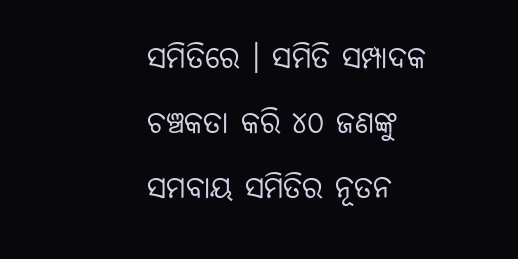ସମିତିରେ । ସମିତି ସମ୍ପାଦକ ଚଞ୍ଚକତା କରି ୪୦ ଜଣଙ୍କୁ ସମବାୟ ସମିତିର ନୂତନ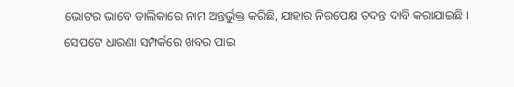ଭୋଟର ଭାବେ ତାଲିକାରେ ନାମ ଅନ୍ତର୍ଭୁକ୍ତ କରିଛି, ଯାହାର ନିରପେକ୍ଷ ତଦନ୍ତ ଦାବି କରାଯାଇଛି । ସେପଟେ ଧାରଣା ସମ୍ପର୍କରେ ଖବର ପାଇ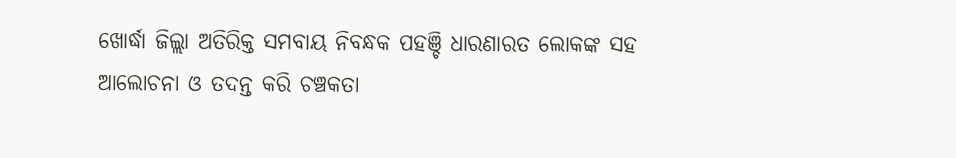ଖୋର୍ଦ୍ଧା ଜିଲ୍ଲା ଅତିରିକ୍ତ ସମବାୟ ନିବନ୍ଧକ ପହଞ୍ଚି ଧାରଣାରତ ଲୋକଙ୍କ ସହ ଆଲୋଚନା ଓ ତଦନ୍ତ କରି ଚଞ୍ଚକତା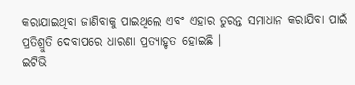କରାଯାଇଥିବା ଜାଣିବାକୁ ପାଇଥିଲେ ଏବଂ ଏହାର ତୁରନ୍ତ ସମାଧାନ କରାଯିବା ପାଇଁ ପ୍ରତିଶ୍ରୁତି ଦେବାପରେ ଧାରଣା ପ୍ରତ୍ୟାହୃତ ହୋଇଛି ।
ଇଟିଭି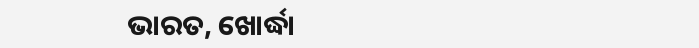ଭାରତ, ଖୋର୍ଦ୍ଧା